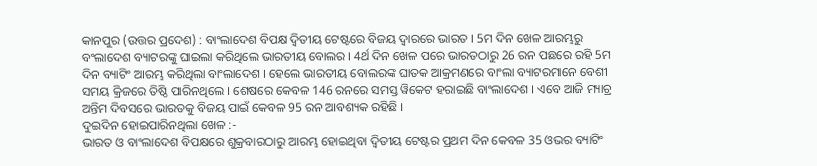କାନପୁର (ଉତ୍ତର ପ୍ରଦେଶ) : ବାଂଲାଦେଶ ବିପକ୍ଷ ଦ୍ବିତୀୟ ଟେଷ୍ଟରେ ବିଜୟ ଦ୍ବାରରେ ଭାରତ । 5ମ ଦିନ ଖେଳ ଆରମ୍ଭରୁ ବଂଲାଦେଶ ବ୍ୟାଟରଙ୍କୁ ଘାଇଲା କରିଥିଲେ ଭାରତୀୟ ବୋଲର । 4ର୍ଥ ଦିନ ଖେଳ ପରେ ଭାରତଠାରୁ 26 ରନ ପଛରେ ରହି 5ମ ଦିନ ବ୍ୟାଟିଂ ଆରମ୍ଭ କରିଥିଲା ବାଂଲାଦେଶ । ହେଲେ ଭାରତୀୟ ବୋଲରଙ୍କ ଘାତକ ଆକ୍ରମଣରେ ବାଂଲା ବ୍ୟାଟରମାନେ ବେଶୀ ସମୟ କ୍ରିଜରେ ତିଷ୍ଠି ପାରିନଥିଲେ । ଶେଷରେ କେବଳ 146 ରନରେ ସମସ୍ତ ୱିକେଟ ହରାଇଛି ବାଂଲାଦେଶ । ଏବେ ଆଜି ମ୍ୟାଚ୍ର ଅନ୍ତିମ ଦିବସରେ ଭାରତକୁ ବିଜୟ ପାଇଁ କେବଳ 95 ରନ ଆବଶ୍ୟକ ରହିଛି ।
ଦୁଇଦିନ ହୋଇପାରିନଥିଲା ଖେଳ :-
ଭାରତ ଓ ବାଂଲାଦେଶ ବିପକ୍ଷରେ ଶୁକ୍ରବାରଠାରୁ ଆରମ୍ଭ ହୋଇଥିବା ଦ୍ବିତୀୟ ଟେଷ୍ଟର ପ୍ରଥମ ଦିନ କେବଳ 35 ଓଭର ବ୍ୟାଟିଂ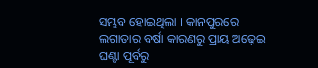ସମ୍ଭବ ହୋଇଥିଲା । କାନପୁରରେ ଲଗାତାର ବର୍ଷା କାରଣରୁ ପ୍ରାୟ ଅଢ଼େଇ ଘଣ୍ଟା ପୂର୍ବରୁ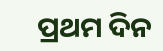ପ୍ରଥମ ଦିନ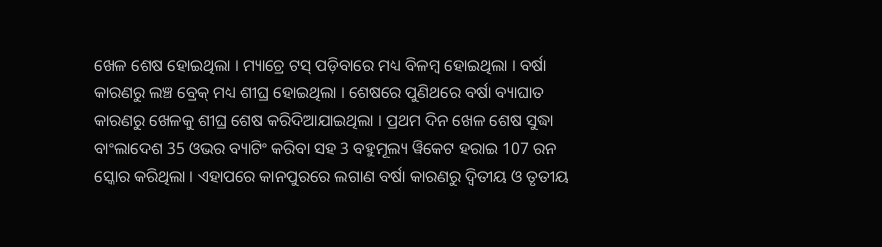ଖେଳ ଶେଷ ହୋଇଥିଲା । ମ୍ୟାଚ୍ରେ ଟସ୍ ପଡ଼ିବାରେ ମଧ୍ୟ ବିଳମ୍ବ ହୋଇଥିଲା । ବର୍ଷା କାରଣରୁ ଲଞ୍ଚ ବ୍ରେକ୍ ମଧ୍ୟ ଶୀଘ୍ର ହୋଇଥିଲା । ଶେଷରେ ପୁଣିଥରେ ବର୍ଷା ବ୍ୟାଘାତ କାରଣରୁ ଖେଳକୁ ଶୀଘ୍ର ଶେଷ କରିଦିଆଯାଇଥିଲା । ପ୍ରଥମ ଦିନ ଖେଳ ଶେଷ ସୁଦ୍ଧା ବାଂଲାଦେଶ 35 ଓଭର ବ୍ୟାଟିଂ କରିବା ସହ 3 ବହୁମୂଲ୍ୟ ୱିକେଟ ହରାଇ 107 ରନ ସ୍କୋର କରିଥିଲା । ଏହାପରେ କାନପୁରରେ ଲଗାଣ ବର୍ଷା କାରଣରୁ ଦ୍ବିତୀୟ ଓ ତୃତୀୟ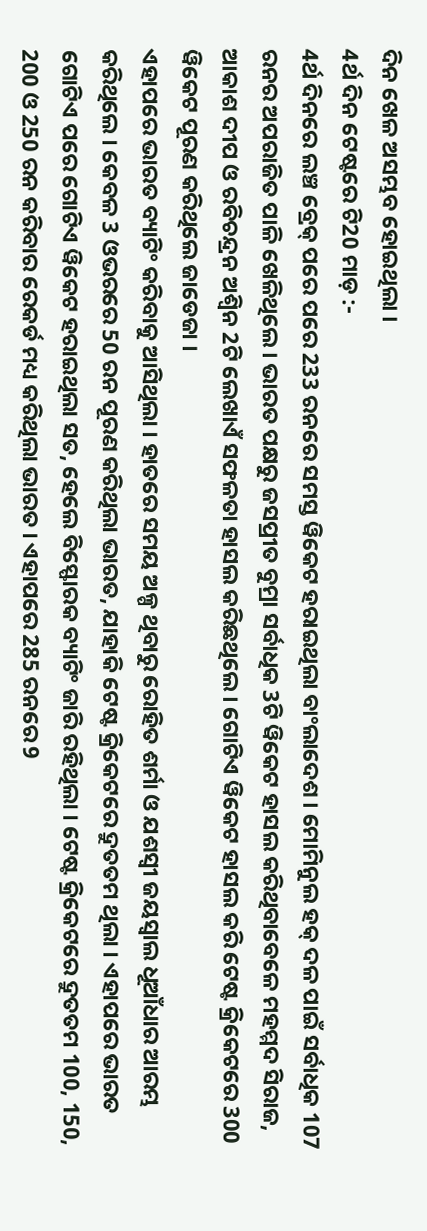ଦିନ ଖେଳ ଅସମ୍ଭବ ହୋଇଥିଲା ।
4ର୍ଥ ଦିନ ଟେଷ୍ଟରେ ଟି20 ମାଡ଼ :-
4ର୍ଥ ଦିନରେ ଲଞ୍ଚ ବ୍ରେକ୍ ପରେ ପରେ 233 ରନରେ ସମସ୍ତ ୱିକେଟ ହରାଇଥିଲା ବାଂଲାଦେଶ । ମୋମିନୁଲ ହକ୍ ଦଳ ପାଇଁ ସର୍ବାଧିକ 107 ରନର ଅପରାଜିତ ପାଳି ଖେଳିଥିଲେ । ଭାରତ ପକ୍ଷରୁ ଜସପ୍ରୀତ ବୁମ୍ରା ସର୍ବାଧିକ 3ଟି ୱିକେଟ ହାସଲ କରିଥିବାବେଳେ ମହମ୍ମଦ ସିରାଜ, ଆକାଶ ଦୀପ ଓ ରବିଚନ୍ଦ୍ରନ ଅଶ୍ବିନ 2ଟି ଲେଖାଏଁ ସଫଳତା ହାସଲ କରିଛଥିଲେ । ଗୋଟିଏ ୱିକେଟ ହାସଲ କରି ଟେଷ୍ଟ କ୍ରିକେଟରେ 300 ୱିକେଟ ପୂରଣ କରିଥିଲେ ଜାଡେଜା ।
ଏହାପରେ ଭାରତ ବ୍ୟାଟିଂ କରିବାକୁ ଆସିଥିଲା । ହାତରେ ସମୟ ଅଳ୍ପ ଥିବାରୁ ରୋହିତ ଶର୍ମା ଓ ଯଶସ୍ବୀ ଜୟସ୍ବାଲ ଧୂଆଁଧାର ଆରମ୍ଭ କରିଥିଲେ । କେବଳ 3 ଓଭରରେ 50 ରନ ପୂରଣ କରିଥିଲା ଭାରତ, ଯାହାକି ଟେଷ୍ଟ କ୍ରିକେଟରେ ଦ୍ରୁତତମ ଥିଲା । ଏହାପରେ ଭାରତ ଗୋଟିଏ ପରେ ଗୋଟିଏ ୱିକେଟ ହରାଇଥିଲା ସତ, ହେଲେ ବିସ୍ଫୋରକ ବ୍ୟାଟିଂ ଜାରି ରହିଥିଲା । ଟେଷ୍ଟ କ୍ରିକେଟରେ ଦ୍ରୁତତମ 100, 150, 200 ଓ 250 ରନ କରିବାର ରେକର୍ଡ ମଧ୍ୟ କରିଥିଲା ଭାରତ । ଏହାପରେ 285 ରନରେ 9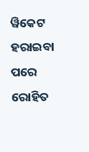ୱିକେଟ ହରାଇବା ପରେ ରୋହିତ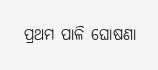ପ୍ରଥମ ପାଳି ଘୋଷଣା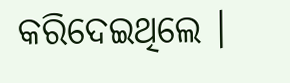କରିଦେଇଥିଲେ ।